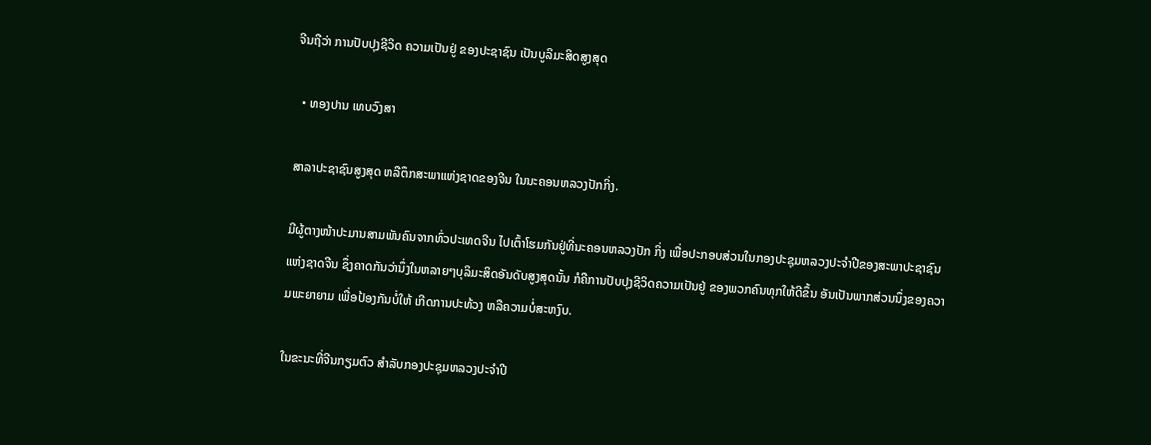ຈີນຖືວ່າ ການປັບປຸງຊີວິດ ຄວາມເປັນຢູ່ ຂອງປະຊາຊົນ ເປັນບູລິມະສິດສູງສຸດ

  • ທອງປານ ເທບວົງສາ

ສາລາປະຊາຊົນສູງສຸດ ຫລືຕຶກສະພາແຫ່ງຊາດຂອງຈີນ ໃນນະຄອນຫລວງປັກກິ່ງ.

ມີຜູ້ຕາງໜ້າປະມານສາມພັນຄົນຈາກທົ່ວປະເທດຈີນ ໄປເຕົ້າໂຮມກັນຢູ່ທີ່ນະຄອນຫລວງປັກ ກິ່ງ ເພື່ອປະກອບສ່ວນໃນກອງປະຊຸມຫລວງປະຈໍາປີຂອງສະພາປະຊາຊົນແຫ່ງຊາດຈີນ ຊຶ່ງຄາດກັນວ່ານຶ່ງໃນຫລາຍໆບຸລິມະສິດອັນດັບສູງສຸດນັ້ນ ກໍຄືການປັບປຸງຊີວິດຄວາມເປັນຢູ່ ຂອງພວກຄົນທຸກໃຫ້ດີຂຶ້ນ ອັນເປັນພາກສ່ວນນຶ່ງຂອງຄວາມພະຍາຍາມ ເພື່ອປ້ອງກັນບໍ່ໃຫ້ ເກີດການປະທ້ວງ ຫລືຄວາມບໍ່ສະຫງົບ.

ໃນຂະນະທີ່ຈີນກຽມຕົວ ສໍາລັບກອງປະຊຸມຫລວງປະຈໍາປີ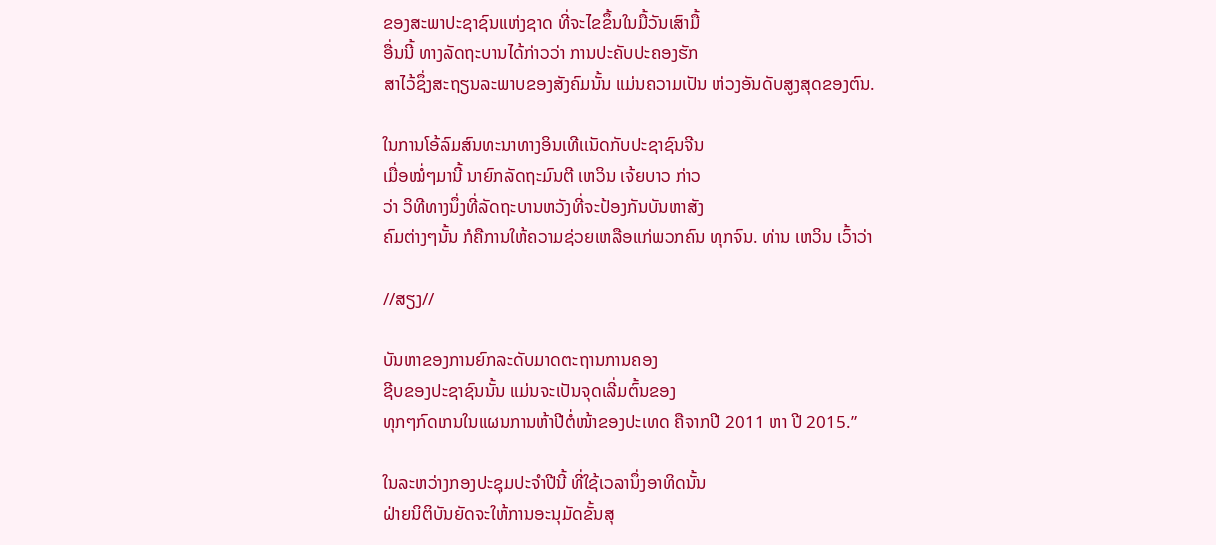ຂອງສະພາປະຊາຊົນແຫ່ງຊາດ ທີ່ຈະໄຂຂຶ້ນໃນມື້ວັນເສົາມື້
ອື່ນນີ້ ທາງລັດຖະບານໄດ້ກ່າວວ່າ ການປະຄັບປະຄອງຮັກ
ສາໄວ້ຊຶ່ງສະຖຽນລະພາບຂອງສັງຄົມນັ້ນ ແມ່ນຄວາມເປັນ ຫ່ວງອັນດັບສູງສຸດຂອງຕົນ.

ໃນການໂອ້ລົມສົນທະນາທາງອິນເທີເເນັດກັບປະຊາຊົນຈີນ
ເມື່ອໝໍ່ໆມານີ້ ນາຍົກລັດຖະມົນຕີ ເຫວິນ ເຈ້ຍບາວ ກ່າວ
ວ່າ ວິທີທາງນຶ່ງທີ່ລັດຖະບານຫວັງທີ່ຈະປ້ອງກັນບັນຫາສັງ
ຄົມຕ່າງໆນັ້ນ ກໍຄືການໃຫ້ຄວາມຊ່ວຍເຫລືອແກ່ພວກຄົນ ທຸກຈົນ. ທ່ານ ເຫວິນ ເວົ້າວ່າ

//ສຽງ//

ບັນຫາຂອງການຍົກລະດັບມາດຕະຖານການຄອງ
ຊີບຂອງປະຊາຊົນນັ້ນ ແມ່ນຈະເປັນຈຸດເລີ່ມຕົ້ນຂອງ
ທຸກໆກົດເກນໃນແຜນການຫ້າປີຕໍ່ໜ້າຂອງປະເທດ ຄືຈາກປີ 2011 ຫາ ປີ 2015.”

ໃນລະຫວ່າງກອງປະຊຸມປະຈໍາປີນີ້ ທີ່ໃຊ້ເວລານຶ່ງອາທິດນັ້ນ
ຝ່າຍນິຕິບັນຍັດຈະໃຫ້ການອະນຸມັດຂັ້ນສຸ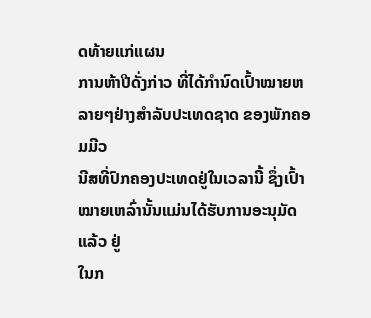ດທ້າຍແກ່ແຜນ
ການຫ້າປີດັ່ງກ່າວ ທີ່ໄດ້ກໍານົດເປົ້າໝາຍຫລາຍໆຢ່າງສໍາລັບປະເທດຊາດ ຂອງພັກຄອມມີວ
ນີສທີ່ປົກຄອງປະເທດຢູ່ໃນເວລານີ້ ຊຶ່ງເປົ້າໝາຍເຫລົ່ານັ້ນແມ່ນໄດ້ຮັບການອະນຸມັດແລ້ວ ຢູ່
ໃນກ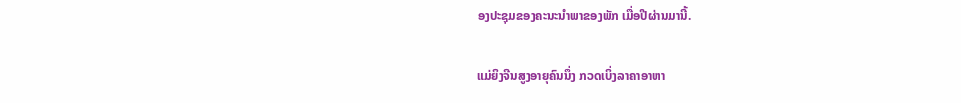ອງປະຊຸມຂອງຄະນະນໍາພາຂອງພັກ ເມື່ອປີຜ່ານມານີ້.

ແມ່ຍິງຈີນສູງອາຍຸຄົນນຶ່ງ ກວດເບິ່ງລາຄາອາຫາ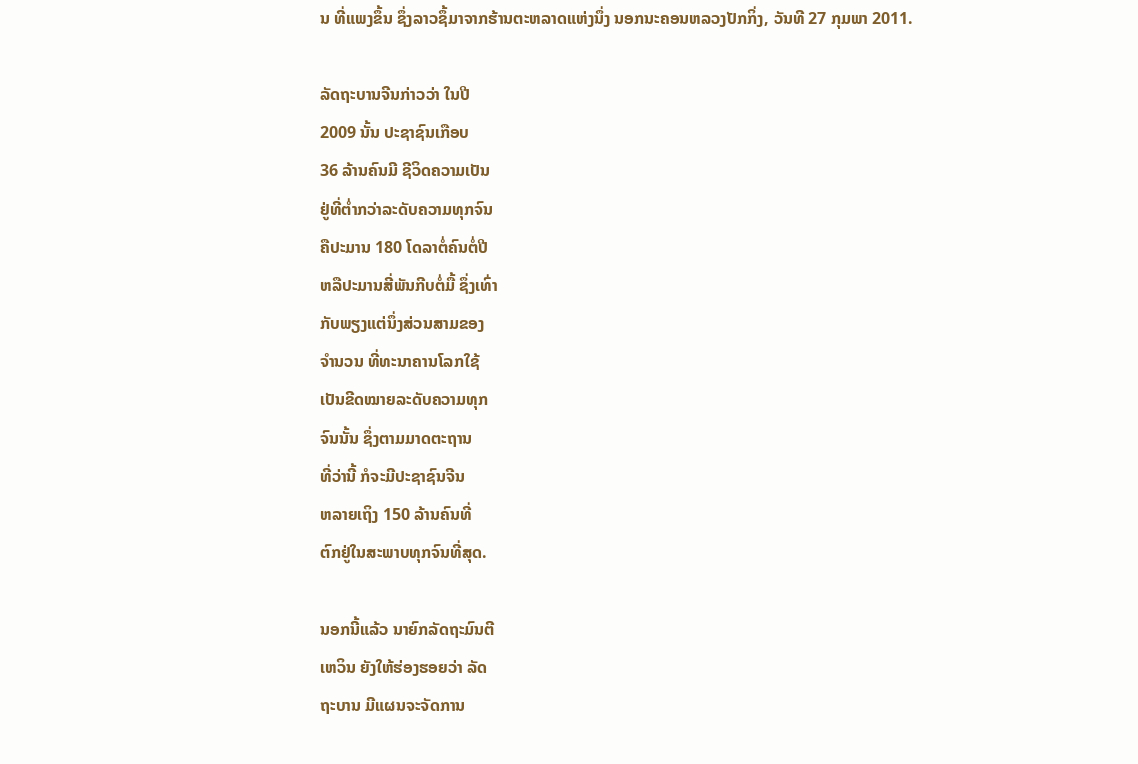ນ ທີ່ແພງຂຶ້ນ ຊຶ່ງລາວຊຶ້ມາຈາກຮ້ານຕະຫລາດແຫ່ງນຶ່ງ ນອກນະຄອນຫລວງປັກກິ່ງ, ວັນທີ 27 ກຸມພາ 2011.

ລັດຖະບານຈີນກ່າວວ່າ ໃນປີ
2009 ນັ້ນ ປະຊາຊົນເກືອບ
36 ລ້ານຄົນມີ ຊີວິດຄວາມເປັນ
ຢູ່ທີ່ຕໍ່າກວ່າລະດັບຄວາມທຸກຈົນ
ຄືປະມານ 180 ໂດລາຕໍ່ຄົນຕໍ່ປີ
ຫລືປະມານສີ່ພັນກີບຕໍ່ມື້ ຊຶ່ງເທົ່າ
ກັບພຽງແຕ່ນຶ່ງສ່ວນສາມຂອງ
ຈໍານວນ ທີ່ທະນາຄານໂລກໃຊ້
ເປັນຂີດໝາຍລະດັບຄວາມທຸກ
ຈົນນັ້ນ ຊຶ່ງຕາມມາດຕະຖານ
ທີ່ວ່ານີ້ ກໍຈະມີປະຊາຊົນຈີນ
ຫລາຍເຖິງ 150 ລ້ານຄົນທີ່
ຕົກຢູ່ໃນສະພາບທຸກຈົນທີ່ສຸດ.

ນອກນີ້ແລ້ວ ນາຍົກລັດຖະມົນຕີ
ເຫວິນ ຍັງໃຫ້ຮ່ອງຮອຍວ່າ ລັດ
ຖະບານ ມີແຜນຈະຈັດການ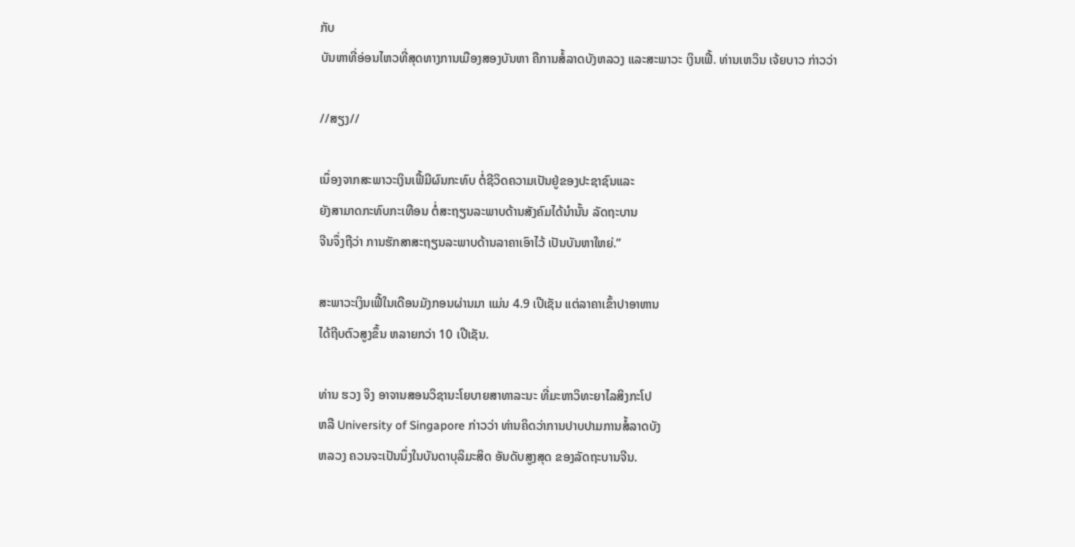ກັບ
ບັນຫາທີ່ອ່ອນໄຫວທີ່ສຸດທາງການເມືອງສອງບັນຫາ ຄືການສໍ້ລາດບັງຫລວງ ແລະສະພາວະ ເງິນເຟີ້. ທ່ານເຫວິນ ເຈ້ຍບາວ ກ່າວວ່າ

//ສຽງ//

ເນຶ່ອງຈາກສະພາວະເງິນເຟີ້ມີຜົນກະທົບ ຕໍ່ຊີວິດຄວາມເປັນຢູ່ຂອງປະຊາຊົນແລະ
ຍັງສາມາດກະທົບກະເທືອນ ຕໍ່ສະຖຽນລະພາບດ້ານສັງຄົມໄດ້ນໍານັ້ນ ລັດຖະບານ
ຈີນຈຶ່ງຖືວ່າ ການຮັກສາສະຖຽນລະພາບດ້ານລາຄາເອົາໄວ້ ເປັນບັນຫາໃຫຍ່.”

ສະພາວະເງິນເຟີ້ໃນເດືອນມັງກອນຜ່ານມາ ແມ່ນ 4.9 ເປີເຊັນ ແຕ່ລາຄາເຂົ້າປາອາຫານ
ໄດ້ຖີບຕົວສູງຂຶ້ນ ຫລາຍກວ່າ 10 ເປີເຊັນ.

ທ່ານ ຮວງ ຈິງ ອາຈານສອນວິຊານະໂຍບາຍສາທາລະນະ ທີ່ມະຫາວິທະຍາໄລສິງກະໂປ
ຫລື University of Singapore ກ່າວວ່າ ທ່ານຄິດວ່າການປາບປາມການສໍ້ລາດບັງ
ຫລວງ ຄວນຈະເປັນນຶ່ງໃນບັນດາບຸລິມະສິດ ອັນດັບສູງສຸດ ຂອງລັດຖະບານຈີນ.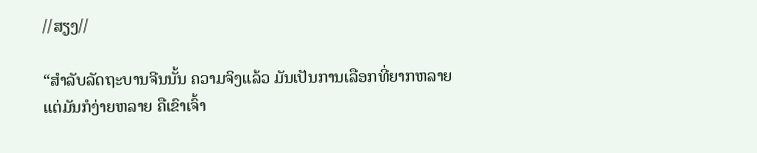//ສຽງ//

“ສໍາລັບລັດຖະບານຈີນນັ້ນ ຄວາມຈິງແລ້ວ ມັນເປັນການເລືອກທີ່ຍາກຫລາຍ
ແຕ່ມັນກໍງ່າຍຫລາຍ ຄືເຂົາເຈົ້າ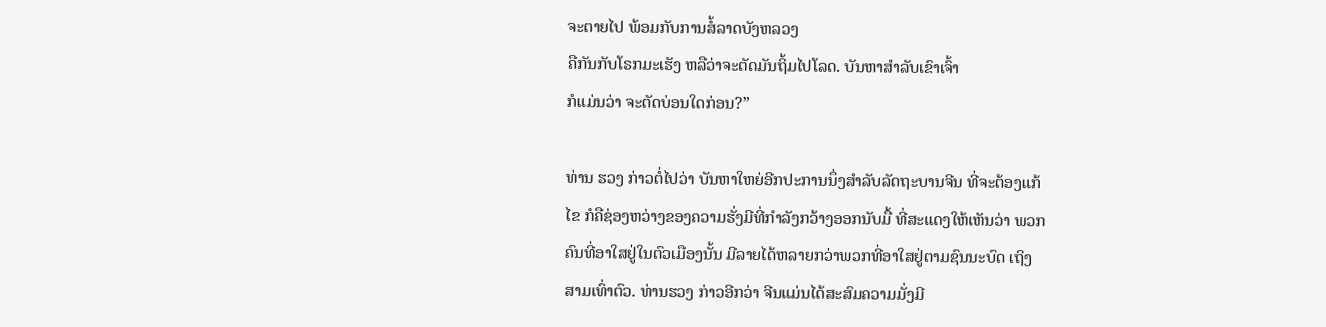ຈະຕາຍໄປ ພ້ອມກັບການສໍ້ລາດບັງຫລວງ
ຄືກັນກັບໂຣກມະເຮັງ ຫລືວ່າຈະຕັດມັນຖິ້ມໄປໂລດ. ບັນຫາສໍາລັບເຂົາເຈົ້າ
ກໍແມ່ນວ່າ ຈະຕັດບ່ອນໃດກ່ອນ?”

ທ່ານ ຮວງ ກ່າວຕໍ່ໄປວ່າ ບັນຫາໃຫຍ່ອີກປະການນຶ່ງສໍາລັບລັດຖະບານຈີນ ທີ່ຈະຕ້ອງແກ້
ໄຂ ກໍຄືຊ່ອງຫວ່າງຂອງຄວາມຮັ່ງມີທີ່ກໍາລັງກວ້າງອອກນັບມື້ ທີ່ສະແດງໃຫ້ເຫັນວ່າ ພວກ
ຄົນທີ່ອາໃສຢູ່ໃນຕົວເມືອງນັ້ນ ມີລາຍໄດ້ຫລາຍກວ່າພວກທີ່ອາໃສຢູ່ຕາມຊົນນະບົດ ເຖິງ
ສາມເທົ່າຕົວ. ທ່ານຮວງ ກ່າວອີກວ່າ ຈີນແມ່ນໄດ້ສະສົມຄວາມມັ່ງມີ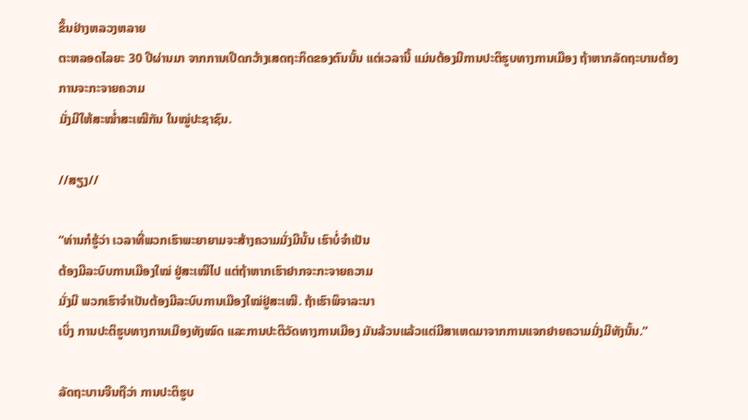ຂຶ້ນຢ່າງຫລວງຫລາຍ
ຕະຫລອດໄລຍະ 30 ປີຜ່ານມາ ຈາກການເປີດກວ້າງເສດຖະກິດຂອງຕົນນັ້ນ ແຕ່ເວລານີ້ ແມ່ນຕ້ອງມີການປະຕິຮູບທາງການເມືອງ ຖ້າຫາກລັດຖະບານຕ້ອງການຈະກະຈາຍຄວາມ
ມັ່ງມີໃຫ້ສະໝໍ່າສະເໝີກັນ ໃນໝູ່ປະຊາຊົນ.

//ສຽງ//

“ທ່ານກໍຮູ້ວ່າ ເວລາທີ່ພວກເຮົາພະຍາຍາມຈະສ້າງຄວາມມັ່ງມີນັ້ນ ເຮົາບໍ່ຈໍາເປັນ
ຕ້ອງມີລະບົບການເມືອງໃໝ່ ຢູ່ສະເໝີໄປ ແຕ່ຖ້າຫາກເຮົາຢາກຈະກະຈາຍຄວາມ
ມັ່ງມີ ພວກເຮົາຈໍາເປັນຕ້ອງມີລະບົບການເມືອງໃໝ່ຢູ່ສະເໝີ. ຖ້າເຮົາພິຈາລະນາ
ເບິ່ງ ການປະຕິຮູບທາງການເມືອງທັງໝົດ ແລະການປະຕິວັດທາງການເມືອງ ມັນລ້ວນແລ້ວແຕ່ມີສາເຫດມາຈາກການແຈກຢາຍຄວາມມັ່ງມີທັງນັ້ນ.”

ລັດຖະບານຈີນຖືວ່າ ການປະຕິຮູບ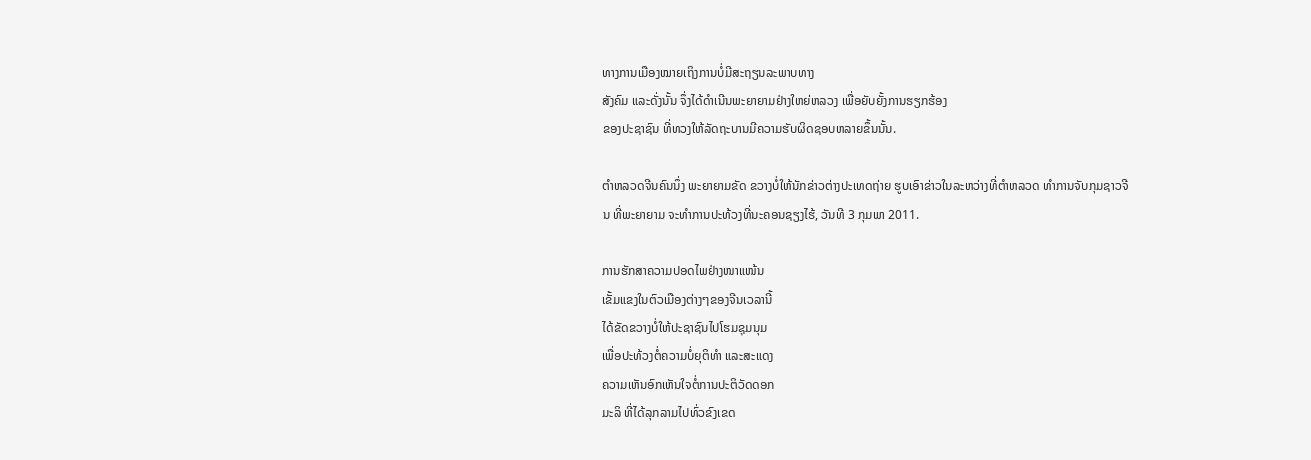ທາງການເມືອງໝາຍເຖິງການບໍ່ມີສະຖຽນລະພາບທາງ
ສັງຄົມ ແລະດັ່ງນັ້ນ ຈຶ່ງໄດ້ດໍາເນີນພະຍາຍາມຢ່າງໃຫຍ່ຫລວງ ເພື່ອຍັບຍັ້ງການຮຽກຮ້ອງ
ຂອງປະຊາຊົນ ທີ່ທວງໃຫ້ລັດຖະບານມີຄວາມຮັບຜິດຊອບຫລາຍຂຶ້ນນັ້ນ.

ຕໍາຫລວດຈີນຄົນນຶ່ງ ພະຍາຍາມຂັດ ຂວາງບໍ່ໃຫ້ນັກຂ່າວຕ່າງປະເທດຖ່າຍ ຮູບເອົາຂ່າວໃນລະຫວ່າງທີ່ຕໍາຫລວດ ທໍາການຈັບກຸມຊາວຈີນ ທີ່ພະຍາຍາມ ຈະທໍາການປະທ້ວງທີ່ນະຄອນຊຽງໄຮ້, ວັນທີ 3 ກຸມພາ 2011.

ການຮັກສາຄວາມປອດໄພຢ່າງໜາແໜ້ນ
ເຂັ້ມແຂງໃນຕົວເມືອງຕ່າງໆຂອງຈີນເວລານີ້
ໄດ້ຂັດຂວາງບໍ່ໃຫ້ປະຊາຊົນໄປໂຮມຊຸມນຸມ
ເພື່ອປະທ້ວງຕໍ່ຄວາມບໍ່ຍຸຕິທໍາ ແລະສະແດງ
ຄວາມເຫັນອົກເຫັນໃຈຕໍ່ການປະຕິວັດດອກ
ມະລິ ທີ່ໄດ້ລຸກລາມໄປທົ່ວຂົງເຂດ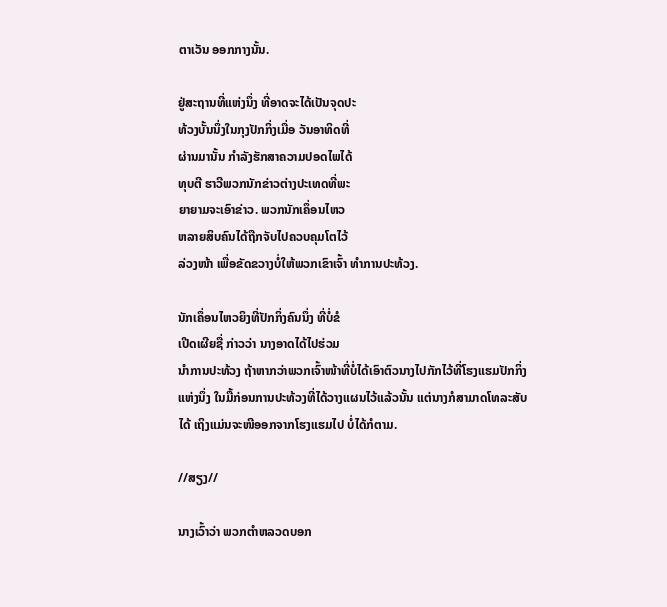ຕາເວັນ ອອກກາງນັ້ນ.

ຢູ່ສະຖານທີ່ແຫ່ງນຶ່ງ ທີ່ອາດຈະໄດ້ເປັນຈຸດປະ
ທ້ວງບັ້ນນຶ່ງໃນກຸງປັກກິ່ງເມື່ອ ວັນອາທິດທີ່
ຜ່ານມານັ້ນ ກໍາລັງຮັກສາຄວາມປອດໄພໄດ້
ທຸບຕີ ຮາວີພວກນັກຂ່າວຕ່າງປະເທດທີ່ພະ
ຍາຍາມຈະເອົາຂ່າວ. ພວກນັກເຄຶ່ອນໄຫວ
ຫລາຍສິບຄົນໄດ້ຖືກຈັບໄປຄວບຄຸມໂຕໄວ້
ລ່ວງໜ້າ ເພື່ອຂັດຂວາງບໍ່ໃຫ້ພວກເຂົາເຈົ້າ ທໍາການປະທ້ວງ.

ນັກເຄຶ່ອນໄຫວຍິງທີ່ປັກກິ່ງຄົນນຶ່ງ ທີ່ບໍ່ຂໍ
ເປີດເຜີຍຊື່ ກ່າວວ່າ ນາງອາດໄດ້ໄປຮ່ວມ
ນໍາການປະທ້ວງ ຖ້າຫາກວ່າພວກເຈົ້າໜ້າທີ່ບໍ່ໄດ້ເອົາຕົວນາງໄປກັກໄວ້ທີ່ໂຮງແຮມປັກກິ່ງ
ແຫ່ງນຶ່ງ ໃນມື້ກ່ອນການປະທ້ວງທີ່ໄດ້ວາງແຜນໄວ້ແລ້ວນັ້ນ ແຕ່ນາງກໍສາມາດໂທລະສັບ
ໄດ້ ເຖິງແມ່ນຈະໜີອອກຈາກໂຮງແຮມໄປ ບໍ່ໄດ້ກໍຕາມ.

//ສຽງ//

ນາງເວົ້າວ່າ ພວກຕໍາຫລວດບອກ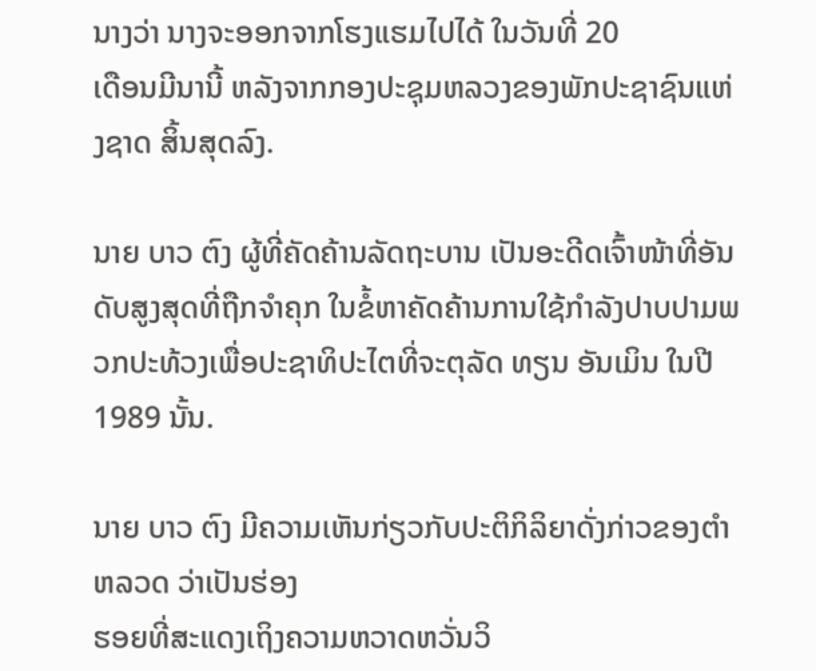ນາງວ່າ ນາງຈະອອກຈາກໂຮງແຮມໄປໄດ້ ໃນວັນທີ່ 20
ເດືອນມີນານີ້ ຫລັງຈາກກອງປະຊຸມຫລວງຂອງພັກປະຊາຊົນແຫ່ງຊາດ ສິ້ນສຸດລົງ.

ນາຍ ບາວ ຕົງ ຜູ້ທີ່ຄັດຄ້ານລັດຖະບານ ເປັນອະດີດເຈົ້າໜ້າທີ່ອັນດັບສູງສຸດທີ່ຖືກຈໍາຄຸກ ໃນຂໍ້ຫາຄັດຄ້ານການໃຊ້ກໍາລັງປາບປາມພວກປະທ້ວງເພື່ອປະຊາທິປະໄຕທີ່ຈະຕຸລັດ ທຽນ ອັນເມິນ ໃນປີ 1989 ນັ້ນ.

ນາຍ ບາວ ຕົງ ມີຄວາມເຫັນກ່ຽວກັບປະຕິກິລິຍາດັ່ງກ່າວຂອງຕໍາຫລວດ ວ່າເປັນຮ່ອງ
ຮອຍທີ່ສະແດງເຖິງຄວາມຫວາດຫວັ່ນວິ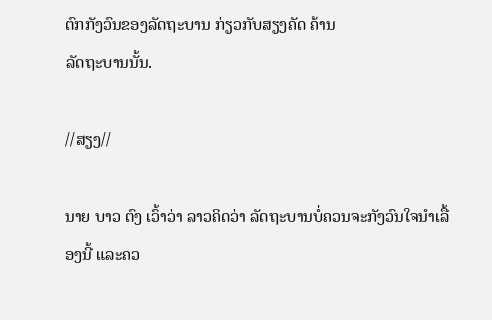ຕົກກັງວົນຂອງລັດຖະບານ ກ່ຽວກັບສຽງຄັດ ຄ້ານ
ລັດຖະບານນັ້ນ.

//ສຽງ//

ນາຍ ບາວ ຕົງ ເວົ້າວ່າ ລາວຄິດວ່າ ລັດຖະບານບໍ່ຄວນຈະກັງວົນໃຈນໍາເລື້ອງນີ້ ແລະຄວ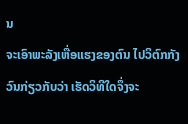ນ
ຈະເອົາພະລັງເຫື່ອແຮງຂອງຕົນ ໄປວິຕົກກັງວົນກ່ຽວກັບວ່າ ເຮັດວິທີໃດຈຶ່ງຈະ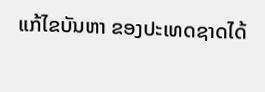ແກ້ໄຂບັນຫາ ຂອງປະເທດຊາດໄດ້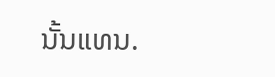ນັ້ນແທນ.